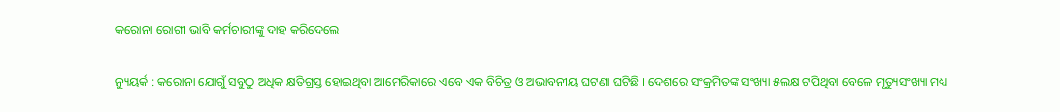କରୋନା ରୋଗୀ ଭାବି କର୍ମଚାରୀଙ୍କୁ ଦାହ କରିଦେଲେ

ନ୍ୟୁୟର୍କ : କରୋନା ଯୋଗୁଁ ସବୁଠୁ ଅଧିକ କ୍ଷତିଗ୍ରସ୍ତ ହୋଇଥିବା ଆମେରିକାରେ ଏବେ ଏକ ବିଚିତ୍ର ଓ ଅଭାବନୀୟ ଘଟଣା ଘଟିଛି । ଦେଶରେ ସଂକ୍ରମିତଙ୍କ ସଂଖ୍ୟା ୫ଲକ୍ଷ ଟପିଥିବା ବେଳେ ମୃତ୍ୟୁସଂଖ୍ୟା ମଧ୍ୟ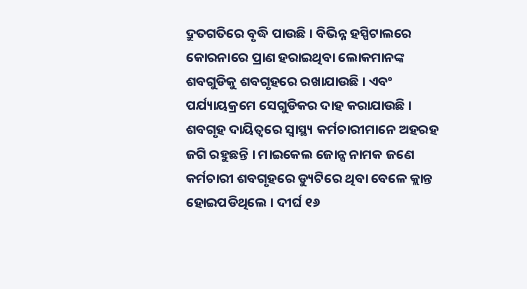ଦ୍ରୁତଗତିରେ ବୃଦ୍ଧି ପାଉଛି । ବିଭିନ୍ନ ହସ୍ପିଟାଲରେ କୋରନାରେ ପ୍ରାଣ ହରାଇଥିବା ଲୋକମାନଙ୍କ ଶବଗୁଡିକୁ ଶବଗୃହରେ ରଖାଯାଉଛି । ଏବଂ ପର୍ଯ୍ୟାୟକ୍ରମେ ସେଗୁଡିକର ଦାହ କରାଯାଉଛି । ଶବଗୃହ ଦାୟିତ୍ୱରେ ସ୍ୱାସ୍ଥ୍ୟ କର୍ମଚାରୀମାନେ ଅହରହ ଜଗି ରହୁଛନ୍ତି । ମାଇକେଲ ଜୋନ୍ସ ନାମକ ଜଣେ କର୍ମଚାରୀ ଶବଗୃହରେ ଡ୍ୟୁଟିରେ ଥିବା ବେଳେ କ୍ଲାନ୍ତ ହୋଇପଡିଥିଲେ । ଦୀର୍ଘ ୧୬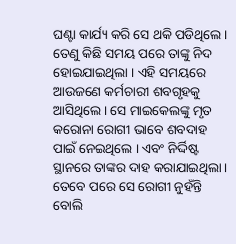ଘଣ୍ଟା କାର୍ଯ୍ୟ କରି ସେ ଥକି ପଡିଥିଲେ । ତେଣୁ କିଛି ସମୟ ପରେ ତାଙ୍କୁ ନିଦ ହୋଇଯାଇଥିଲା । ଏହି ସମୟରେ ଆଉଜଣେ କର୍ମଚାରୀ ଶବଗୃହକୁ ଆସିଥିଲେ । ସେ ମାଇକେଲଙ୍କୁ ମୃତ କରୋନା ରୋଗୀ ଭାବେ ଶବଦାହ ପାଇଁ ନେଇଥିଲେ । ଏବଂ ନିର୍ଦ୍ଦିଷ୍ଟ ସ୍ଥାନରେ ତାଙ୍କର ଦାହ କରାଯାଇଥିଲା । ତେବେ ପରେ ସେ ରୋଗୀ ନୁହଁନ୍ତି ବୋଲି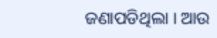ଜଣାପଡିଥିଲା । ଆଉ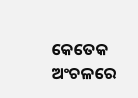କେତେକ ଅଂଚଳରେ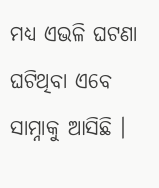ମଧ୍ୟ ଏଭଳି ଘଟଣା ଘଟିଥିବା ଏବେ ସାମ୍ନାକୁ ଆସିଛି ।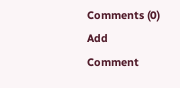Comments (0)
Add Comment